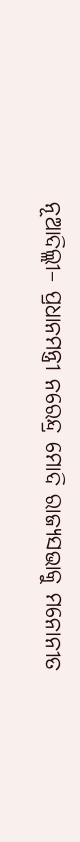ନୂଆଦିଲ୍ଲୀ– ପ୍ରଧାନମନ୍ତ୍ରୀ ନରେନ୍ଦ୍ର ମୋଦି ରାଜ୍ୟସଭାକୁ ମନୋନୀତ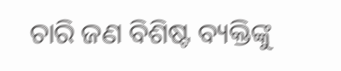ଚାରି ଜଣ ବିଶିଷ୍ଟ ବ୍ୟକ୍ତିଙ୍କୁ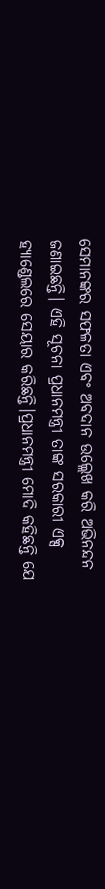ସେମାନଙ୍କର ସଫଳତା ଏବଂ ଅବଦାନ ଉଲ୍ଲେଖ କରି ଅଭିନନ୍ଦନ ଜଣାଇଛନ୍ତି। ଏହି ସୂଚନା ପ୍ରଧାନମନ୍ତ୍ରୀ ତାଙ୍କ ସରକାରୀ ଏକ୍ସ ହ୍ୟାଣ୍ଡେଲରେ ସେୟାର କରିଛନ୍ତି।ପ୍ରଧାନମନ୍ତ୍ରୀ ମୋଦି କହିଛନ୍ତି ଯେ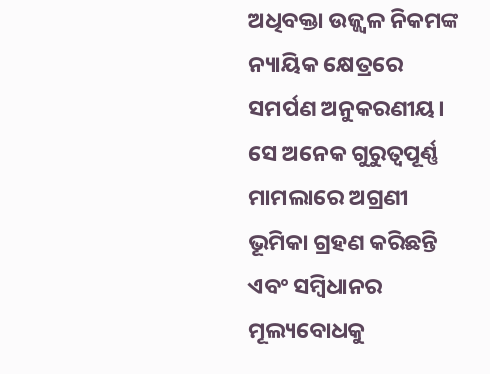ଅଧିବକ୍ତା ଉଜ୍ଜ୍ୱଳ ନିକମଙ୍କ ନ୍ୟାୟିକ କ୍ଷେତ୍ରରେ ସମର୍ପଣ ଅନୁକରଣୀୟ। ସେ ଅନେକ ଗୁରୁତ୍ୱପୂର୍ଣ୍ଣ ମାମଲାରେ ଅଗ୍ରଣୀ ଭୂମିକା ଗ୍ରହଣ କରିଛନ୍ତି ଏବଂ ସମ୍ବିଧାନର ମୂଲ୍ୟବୋଧକୁ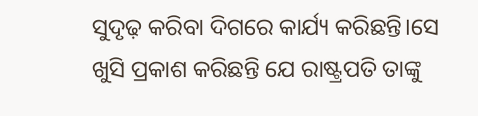ସୁଦୃଢ଼ କରିବା ଦିଗରେ କାର୍ଯ୍ୟ କରିଛନ୍ତି।ସେ ଖୁସି ପ୍ରକାଶ କରିଛନ୍ତି ଯେ ରାଷ୍ଟ୍ରପତି ତାଙ୍କୁ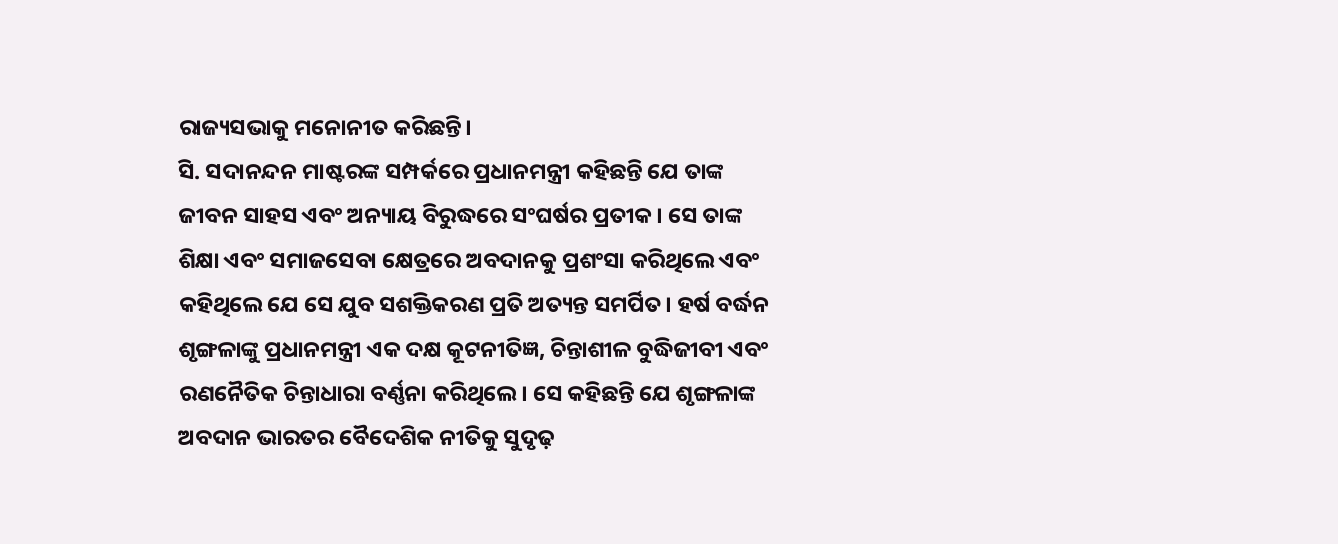ରାଜ୍ୟସଭାକୁ ମନୋନୀତ କରିଛନ୍ତି।
ସି. ସଦାନନ୍ଦନ ମାଷ୍ଟରଙ୍କ ସମ୍ପର୍କରେ ପ୍ରଧାନମନ୍ତ୍ରୀ କହିଛନ୍ତି ଯେ ତାଙ୍କ ଜୀବନ ସାହସ ଏବଂ ଅନ୍ୟାୟ ବିରୁଦ୍ଧରେ ସଂଘର୍ଷର ପ୍ରତୀକ। ସେ ତାଙ୍କ ଶିକ୍ଷା ଏବଂ ସମାଜସେବା କ୍ଷେତ୍ରରେ ଅବଦାନକୁ ପ୍ରଶଂସା କରିଥିଲେ ଏବଂ କହିଥିଲେ ଯେ ସେ ଯୁବ ସଶକ୍ତିକରଣ ପ୍ରତି ଅତ୍ୟନ୍ତ ସମର୍ପିତ। ହର୍ଷ ବର୍ଦ୍ଧନ ଶୃଙ୍ଗଳାଙ୍କୁ ପ୍ରଧାନମନ୍ତ୍ରୀ ଏକ ଦକ୍ଷ କୂଟନୀତିଜ୍ଞ, ଚିନ୍ତାଶୀଳ ବୁଦ୍ଧିଜୀବୀ ଏବଂ ରଣନୈତିକ ଚିନ୍ତାଧାରା ବର୍ଣ୍ଣନା କରିଥିଲେ। ସେ କହିଛନ୍ତି ଯେ ଶୃଙ୍ଗଳାଙ୍କ ଅବଦାନ ଭାରତର ବୈଦେଶିକ ନୀତିକୁ ସୁଦୃଢ଼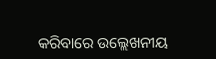କରିବାରେ ଉଲ୍ଲେଖନୀୟ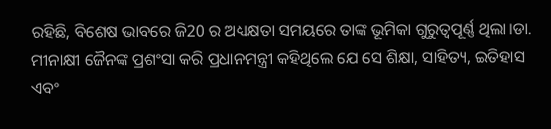ରହିଛି, ବିଶେଷ ଭାବରେ ଜି20 ର ଅଧ୍ୟକ୍ଷତା ସମୟରେ ତାଙ୍କ ଭୂମିକା ଗୁରୁତ୍ୱପୂର୍ଣ୍ଣ ଥିଲା।ଡା. ମୀନାକ୍ଷୀ ଜୈନଙ୍କ ପ୍ରଶଂସା କରି ପ୍ରଧାନମନ୍ତ୍ରୀ କହିଥିଲେ ଯେ ସେ ଶିକ୍ଷା, ସାହିତ୍ୟ, ଇତିହାସ ଏବଂ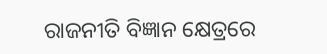ରାଜନୀତି ବିଜ୍ଞାନ କ୍ଷେତ୍ରରେ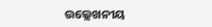ଉଲ୍ଲେଖନୀୟ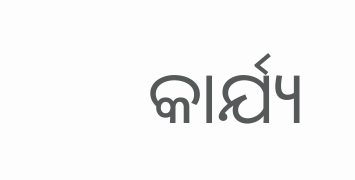କାର୍ଯ୍ୟ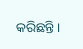କରିଛନ୍ତି।